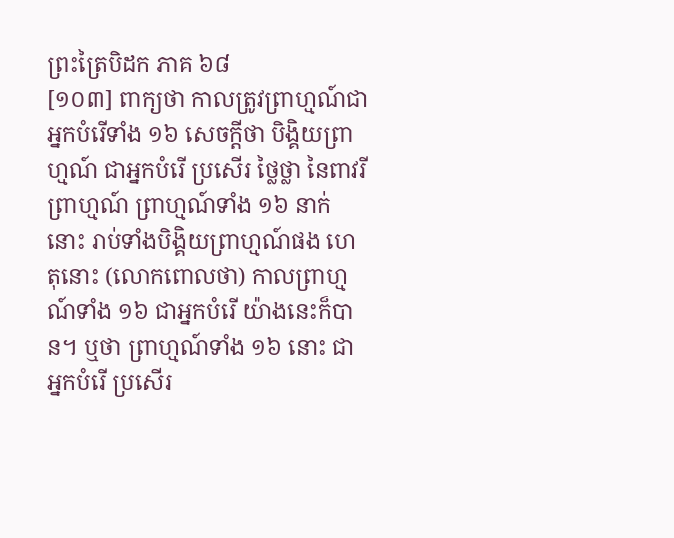ព្រះត្រៃបិដក ភាគ ៦៨
[១០៣] ពាក្យថា កាលត្រូវព្រាហ្មណ៍ជាអ្នកបំរើទាំង ១៦ សេចក្តីថា បិង្គិយព្រាហ្មណ៍ ជាអ្នកបំរើ ប្រសើរ ថ្លៃថ្លា នៃពាវរីព្រាហ្មណ៍ ព្រាហ្មណ៍ទាំង ១៦ នាក់នោះ រាប់ទាំងបិង្គិយព្រាហ្មណ៍ផង ហេតុនោះ (លោកពោលថា) កាលព្រាហ្មណ៍ទាំង ១៦ ជាអ្នកបំរើ យ៉ាងនេះក៏បាន។ ឬថា ព្រាហ្មណ៍ទាំង ១៦ នោះ ជាអ្នកបំរើ ប្រសើរ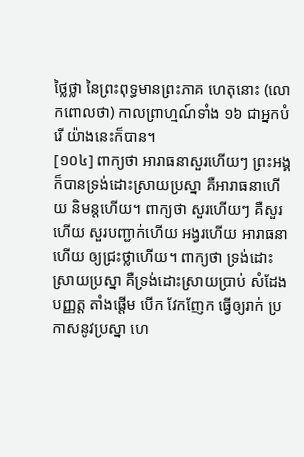ថ្លៃថ្លា នៃព្រះពុទ្ធមានព្រះភាគ ហេតុនោះ (លោកពោលថា) កាលព្រាហ្មណ៍ទាំង ១៦ ជាអ្នកបំរើ យ៉ាងនេះក៏បាន។
[១០៤] ពាក្យថា អារាធនាសួរហើយៗ ព្រះអង្គក៏បានទ្រង់ដោះស្រាយប្រស្នា គឺអារាធនាហើយ និមន្ដហើយ។ ពាក្យថា សួរហើយៗ គឺសួរហើយ សួរបញ្ជាក់ហើយ អង្វរហើយ អារាធនាហើយ ឲ្យជ្រះថ្លាហើយ។ ពាក្យថា ទ្រង់ដោះស្រាយប្រស្នា គឺទ្រង់ដោះស្រាយប្រាប់ សំដែង បញ្ញត្ត តាំងផ្ដើម បើក វែកញែក ធ្វើឲ្យរាក់ ប្រកាសនូវប្រស្នា ហេ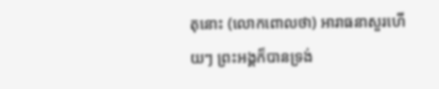តុនោះ (លោកពោលថា) អារាធនាសួរហើយៗ ព្រះអង្គក៏បានទ្រង់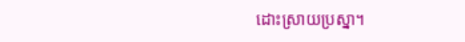ដោះស្រាយប្រស្នា។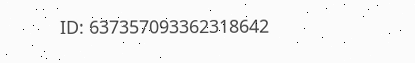ID: 637357093362318642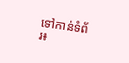ទៅកាន់ទំព័រ៖